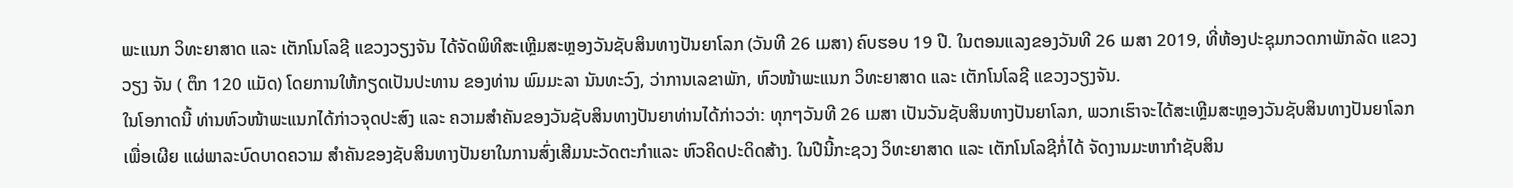ພະແນກ ວິທະຍາສາດ ແລະ ເຕັກໂນໂລຊີ ແຂວງວຽງຈັນ ໄດ້ຈັດພິທີສະເຫຼີມສະຫຼອງວັນຊັບສິນທາງປັນຍາໂລກ (ວັນທີ 26 ເມສາ) ຄົບຮອບ 19 ປີ. ໃນຕອນແລງຂອງວັນທີ 26 ເມສາ 2019, ທີ່ຫ້ອງປະຊຸມກວດກາພັກລັດ ແຂວງວຽງ ຈັນ ( ຕຶກ 120 ແມັດ) ໂດຍການໃຫ້ກຽດເປັນປະທານ ຂອງທ່ານ ພົມມະລາ ນັນທະວົງ, ວ່າການເລຂາພັກ, ຫົວໜ້າພະແນກ ວິທະຍາສາດ ແລະ ເຕັກໂນໂລຊີ ແຂວງວຽງຈັນ.
ໃນໂອກາດນີ້ ທ່ານຫົວໜ້າພະແນກໄດ້ກ່າວຈຸດປະສົງ ແລະ ຄວາມສໍາຄັນຂອງວັນຊັບສິນທາງປັນຍາທ່ານໄດ້ກ່າວວ່າ: ທຸກໆວັນທີ 26 ເມສາ ເປັນວັນຊັບສິນທາງປັນຍາໂລກ, ພວກເຮົາຈະໄດ້ສະເຫຼີມສະຫຼອງວັນຊັບສິນທາງປັນຍາໂລກ ເພື່ອເຜີຍ ແຜ່ພາລະບົດບາດຄວາມ ສຳຄັນຂອງຊັບສິນທາງປັນຍາໃນການສົ່ງເສີມນະວັດຕະກຳແລະ ຫົວຄິດປະດິດສ້າງ. ໃນປີນີ້ກະຊວງ ວິທະຍາສາດ ແລະ ເຕັກໂນໂລຊີກໍ່ໄດ້ ຈັດງານມະຫາກຳຊັບສິນ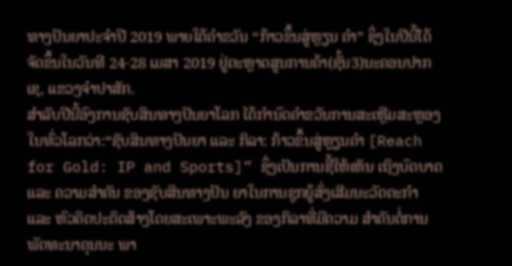ທາງປັນຍາປະຈຳປີ 2019 ພາຍໃຕ້ຄຳຂວັນ “ກ້າວຂຶ້ນສູ່ຫຼຽນ ຄຳ” ຊຶ່ງໃນປີນີ້ໄດ້ຈັດຂຶ້ນໃນວັນທີ 24-28 ເມສາ 2019 ຢູ່ຕະຫຼາດສູນການຄ້າ(ຊັ້ນ3)ນະຄອນປາກເຊ, ແຂວງຈຳປາສັກ.
ສຳລັບປີນີ້ອົງການຊັບສິນທາງປັນຍາໂລກ ໄດ້ກຳນົດຄໍາຂວັນການສະເຫຼີມສະຫຼອງໃນທົ່ວໂລກວ່າ:“ຊັບສິນທາງປັນຍາ ແລະ ກິລາ: ກ້າວຂຶ້ນສູ່ຫຼຽນຄຳ [Reach for Gold: IP and Sports]” ຊຶ່ງເປັນການຊີ້ໃຫ້ເຫັນ ເຖິງບົດບາດ ແລະ ຄວາມສໍາຄັນ ຂອງຊັບສິນທາງປັນ ຍາໃນການຊຸກຍູ້ສົ່ງເສີມນະວັດຕະກຳ ແລະ ຫົວຄິດປະດິດສ້າງໂດຍສະເພາະພະລັງ ຂອງກິລາທີ່ມີຄວາມ ສຳຄັນຕໍ່ການພັດທະນາຄຸນນະ ພາ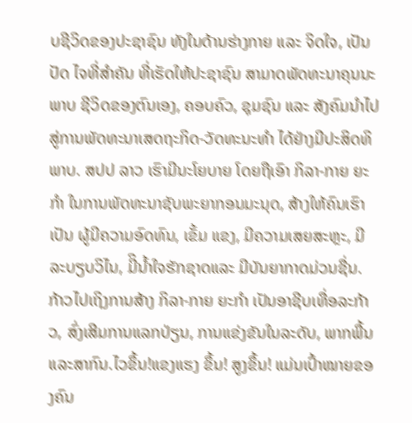ບຊີວິດຂອງປະຊາຊົນ ທັງໃນດ້ານຮ່າງກາຍ ແລະ ຈິດໃຈ, ເປັນປັດ ໄຈທີ່ສຳຄັນ ທີ່ເຮັດໃຫ້ປະຊາຊົນ ສາມາດພັດທະນາຄຸນນະພາບ ຊີວິດຂອງຕົນເອງ, ຄອບຄົວ, ຊຸມຊົນ ແລະ ສັງຄົມນຳໄປ ສູ່ການພັດທະນາເສດຖະກິດ-ວັດທະນະທຳ ໄດ້ຢ່າງມີປະສິດທິພາບ. ສປປ ລາວ ເຮົາມີນະໂຍບາຍ ໂດຍຖືເອົາ ກິລາ-ກາຍ ຍະກໍາ ໃນການພັດທະນາຊັບພະຍາກອນມະນຸດ, ສ້າງໃຫ້ຄົນເຮົາເປັນ ຜູ້ມີຄວາມອົດທົນ, ເຂັ້ມ ແຂງ, ມີຄວາມເສຍສະຫຼະ, ມີລະບຽບວິໄນ, ມີິນ້ຳໃຈຮັກຊາດແລະ ມີບັນຍາກາດມ່ວນຊື່ນ. ກ້າວໄປເຖິງການສ້າງ ກິລາ-ກາຍ ຍະກຳ ເປັນອາຊີບເທື່ອລະກ້າວ, ສົ່ງເສີມການແລກປ່ຽນ, ການແຂ່ງຂັນໃນລະດັບ, ພາກພື້ນແລະສາກົນ.ໄວຂຶ້ນ!ແຂງແຮງ ຂຶ້ນ! ສູງຂຶ້ນ! ແມ່ນເປົ້າໝາຍຂອງຄົນ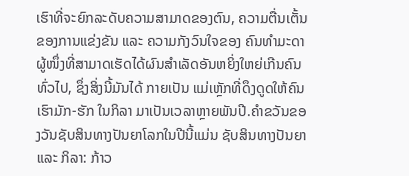ເຮົາທີ່ຈະຍົກລະດັບຄວາມສາມາດຂອງຕົນ, ຄວາມຕື່ນເຕັ້ນຂອງການແຂ່ງຂັນ ແລະ ຄວາມກັງວົນໃຈຂອງ ຄົນທໍາມະດາຜູ້ໜຶ່ງທີ່ສາມາດເຮັດໄດ້ຜົນສຳເລັດອັນຫຍິ່ງໃຫຍ່ເກີນຄົນທົ່ວໄປ, ຊຶ່ງສິ່ງນີ້ມັນໄດ້ ກາຍເປັນ ແມ່ເຫຼັກທີ່ດຶງດູດໃຫ້ຄົນເຮົາມັກ-ຮັກ ໃນກິລາ ມາເປັນເວລາຫຼາຍພັນປີ.ຄຳຂວັນຂອງວັນຊັບສິນທາງປັນຍາໂລກໃນປີນີ້ແມ່ນ ຊັບສິນທາງປັນຍາ ແລະ ກິລາ: ກ້າວ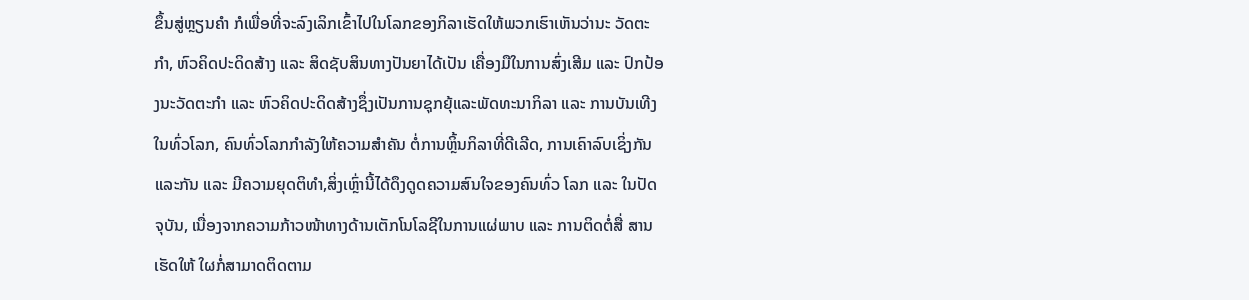ຂຶ້ນສູ່ຫຼຽນຄຳ ກໍເພື່ອທີ່ຈະລົງເລິກເຂົ້າໄປໃນໂລກຂອງກິລາເຮັດໃຫ້ພວກເຮົາເຫັນວ່ານະ ວັດຕະກຳ, ຫົວຄິດປະດິດສ້າງ ແລະ ສິດຊັບສິນທາງປັນຍາໄດ້ເປັນ ເຄື່ອງມືໃນການສົ່ງເສີມ ແລະ ປົກປ້ອງນະວັດຕະກຳ ແລະ ຫົວຄິດປະດິດສ້າງຊຶ່ງເປັນການຊຸກຍຸ້ແລະພັດທະນາກິລາ ແລະ ການບັນເທີງໃນທົ່ວໂລກ, ຄົນທົ່ວໂລກກຳລັງໃຫ້ຄວາມສຳຄັນ ຕໍ່ການຫຼິ້ນກິລາທີ່ດີເລີດ, ການເຄົາລົບເຊິ່ງກັນແລະກັນ ແລະ ມີຄວາມຍຸດຕິທຳ,ສິ່ງເຫຼົ່ານີ້ໄດ້ດຶງດູດຄວາມສົນໃຈຂອງຄົນທົ່ວ ໂລກ ແລະ ໃນປັດຈຸບັນ, ເນື່ອງຈາກຄວາມກ້າວໜ້າທາງດ້ານເຕັກໂນໂລຊີໃນການແຜ່ພາບ ແລະ ການຕິດຕໍ່ສື່ ສານເຮັດໃຫ້ ໃຜກໍ່ສາມາດຕິດຕາມ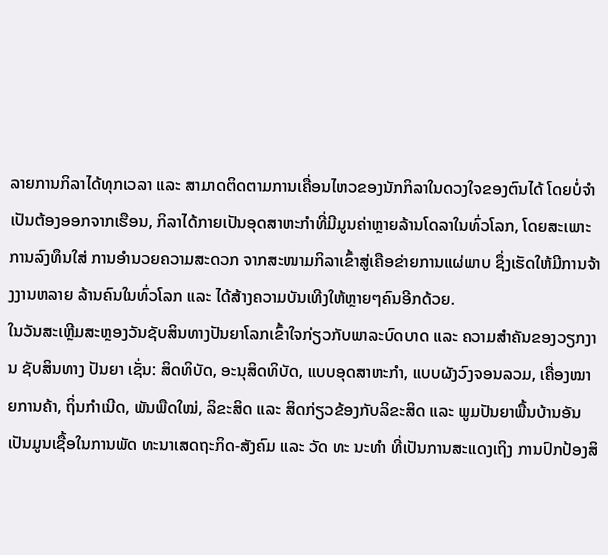ລາຍການກິລາໄດ້ທຸກເວລາ ແລະ ສາມາດຕິດຕາມການເຄື່ອນໄຫວຂອງນັກກິລາໃນດວງໃຈຂອງຕົນໄດ້ ໂດຍບໍ່ຈໍາເປັນຕ້ອງອອກຈາກເຮືອນ, ກິລາໄດ້ກາຍເປັນອຸດສາຫະກຳທີ່ມີມູນຄ່າຫຼາຍລ້ານໂດລາໃນທົ່ວໂລກ, ໂດຍສະເພາະ ການລົງທຶນໃສ່ ການອຳນວຍຄວາມສະດວກ ຈາກສະໜາມກິລາເຂົ້າສູ່ເຄືອຂ່າຍການແຜ່ພາບ ຊຶ່ງເຮັດໃຫ້ມີການຈ້າງງານຫລາຍ ລ້ານຄົນໃນທົ່ວໂລກ ແລະ ໄດ້ສ້າງຄວາມບັນເທີງໃຫ້ຫຼາຍໆຄົນອີກດ້ວຍ.
ໃນວັນສະເຫຼີມສະຫຼອງວັນຊັບສິນທາງປັນຍາໂລກເຂົ້າໃຈກ່ຽວກັບພາລະບົດບາດ ແລະ ຄວາມສໍາຄັນຂອງວຽກງານ ຊັບສິນທາງ ປັນຍາ ເຊັ່ນ: ສິດທິບັດ, ອະນຸສິດທິບັດ, ແບບອຸດສາຫະກຳ, ແບບຜັງວົງຈອນລວມ, ເຄື່ອງໝາຍການຄ້າ, ຖິ່ນກໍາເນີດ, ພັນພືດໃໝ່, ລິຂະສິດ ແລະ ສິດກ່ຽວຂ້ອງກັບລິຂະສິດ ແລະ ພູມປັນຍາພື້ນບ້ານອັນເປັນມູນເຊື້ອໃນການພັດ ທະນາເສດຖະກິດ-ສັງຄົມ ແລະ ວັດ ທະ ນະທຳ ທີ່ເປັນການສະແດງເຖິງ ການປົກປ້ອງສິ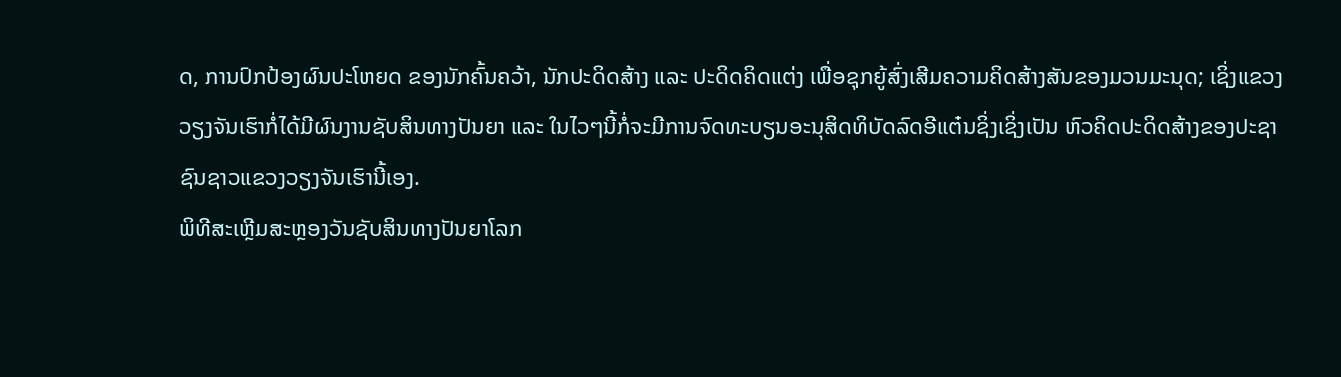ດ, ການປົກປ້ອງຜົນປະໂຫຍດ ຂອງນັກຄົ້ນຄວ້າ, ນັກປະດິດສ້າງ ແລະ ປະດິດຄິດແຕ່ງ ເພື່ອຊຸກຍູ້ສົ່ງເສີມຄວາມຄິດສ້າງສັນຂອງມວນມະນຸດ; ເຊິ່ງແຂວງ ວຽງຈັນເຮົາກໍ່ໄດ້ມີຜົນງານຊັບສິນທາງປັນຍາ ແລະ ໃນໄວໆນີ້ກໍ່ຈະມີການຈົດທະບຽນອະນຸສິດທິບັດລົດອີແຕ໋ນຊິ່ງເຊິ່ງເປັນ ຫົວຄິດປະດິດສ້າງຂອງປະຊາຊົນຊາວແຂວງວຽງຈັນເຮົານີ້ເອງ.
ພິທີສະເຫຼີມສະຫຼອງວັນຊັບສິນທາງປັນຍາໂລກ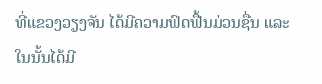ທີ່ແຂວງວຽງຈັນ ໄດ້ມີຄວາມຟົດຟື້ນມ່ວນຊື່ນ ແລະ ໃນນັ້ນໄດ້ມີ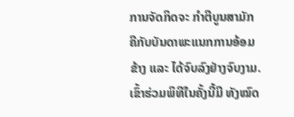ການຈັດກິດຈະ ກຳຕີບູນສາມັກຄີກັບບັນດາພະແນກການອ້ອມຂ້າງ ແລະ ໄດ້ຈົບລົງຢ່າງຈົບງາມ. ເຂົ້າຮ່ວມພິທີໃນຄັ້ງນີ້ມີ ທັງໝົດ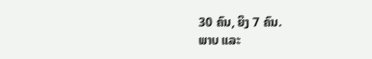30 ຄົນ, ຍິງ 7 ຄົນ.
ພາບ ແລະ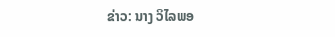ຂ່າວ: ນາງ ວິໄລພອ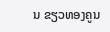ນ ຂຽວທອງຄູນ